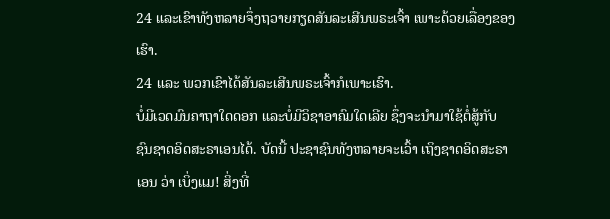24 ແລະເຂົາທັງຫລາຍຈຶ່ງຖວາຍກຽດສັນລະເສີນພຣະເຈົ້າ ເພາະດ້ວຍເລື່ອງຂອງເຮົາ.
24 ແລະ ພວກເຂົາໄດ້ສັນລະເສີນພຣະເຈົ້າກໍເພາະເຮົາ.
ບໍ່ມີເວດມົນຄາຖາໃດດອກ ແລະບໍ່ມີວິຊາອາຄົມໃດເລີຍ ຊຶ່ງຈະນຳມາໃຊ້ຕໍ່ສູ້ກັບ ຊົນຊາດອິດສະຣາເອນໄດ້. ບັດນີ້ ປະຊາຊົນທັງຫລາຍຈະເວົ້າ ເຖິງຊາດອິດສະຣາເອນ ວ່າ ເບິ່ງແມ! ສິ່ງທີ່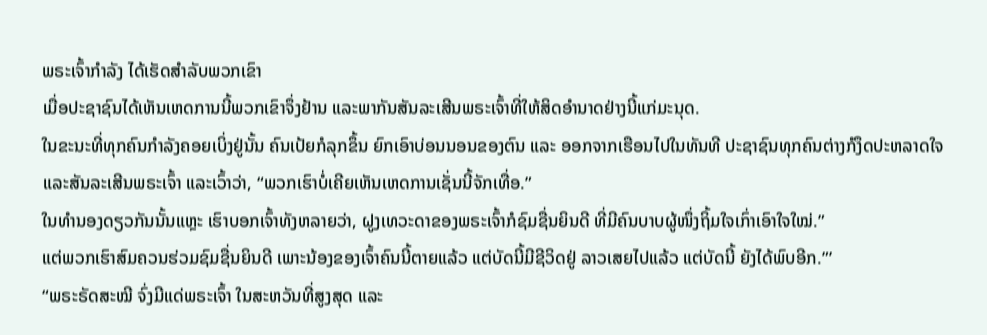ພຣະເຈົ້າກຳລັງ ໄດ້ເຮັດສຳລັບພວກເຂົາ
ເມື່ອປະຊາຊົນໄດ້ເຫັນເຫດການນີ້ພວກເຂົາຈຶ່ງຢ້ານ ແລະພາກັນສັນລະເສີນພຣະເຈົ້າທີ່ໃຫ້ສິດອຳນາດຢ່າງນີ້ແກ່ມະນຸດ.
ໃນຂະນະທີ່ທຸກຄົນກຳລັງຄອຍເບິ່ງຢູ່ນັ້ນ ຄົນເປ້ຍກໍລຸກຂຶ້ນ ຍົກເອົາບ່ອນນອນຂອງຕົນ ແລະ ອອກຈາກເຮືອນໄປໃນທັນທີ ປະຊາຊົນທຸກຄົນຕ່າງກໍງຶດປະຫລາດໃຈ ແລະສັນລະເສີນພຣະເຈົ້າ ແລະເວົ້າວ່າ, “ພວກເຮົາບໍ່ເຄີຍເຫັນເຫດການເຊັ່ນນີ້ຈັກເທື່ອ.”
ໃນທຳນອງດຽວກັນນັ້ນແຫຼະ ເຮົາບອກເຈົ້າທັງຫລາຍວ່າ, ຝູງເທວະດາຂອງພຣະເຈົ້າກໍຊົມຊື່ນຍິນດີ ທີ່ມີຄົນບາບຜູ້ໜຶ່ງຖິ້ມໃຈເກົ່າເອົາໃຈໃໝ່.”
ແຕ່ພວກເຮົາສົມຄວນຮ່ວມຊົມຊື່ນຍິນດີ ເພາະນ້ອງຂອງເຈົ້າຄົນນີ້ຕາຍແລ້ວ ແຕ່ບັດນີ້ມີຊີວິດຢູ່ ລາວເສຍໄປແລ້ວ ແຕ່ບັດນີ້ ຍັງໄດ້ພົບອີກ.”’
“ພຣະຣັດສະໝີ ຈົ່ງມີແດ່ພຣະເຈົ້າ ໃນສະຫວັນທີ່ສູງສຸດ ແລະ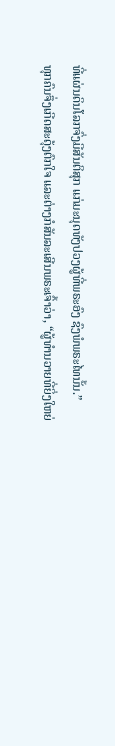ທີ່ແຜ່ນດິນໂລກຈົ່ງມີສັນຕິສຸກ ແກ່ມະນຸດທັງປວງຜູ້ທີ່ພຣະອົງ ຊົງພໍພຣະໄທນັ້ນ.”
ທຸກຄົນຈຶ່ງເກີດສະດຸ້ງຕົກໃຈ ແລະຕ່າງກໍສັນລະເສີນພຣະເຈົ້າວ່າ, “ຜູ້ທຳນວາຍທີ່ຍິ່ງໃຫຍ່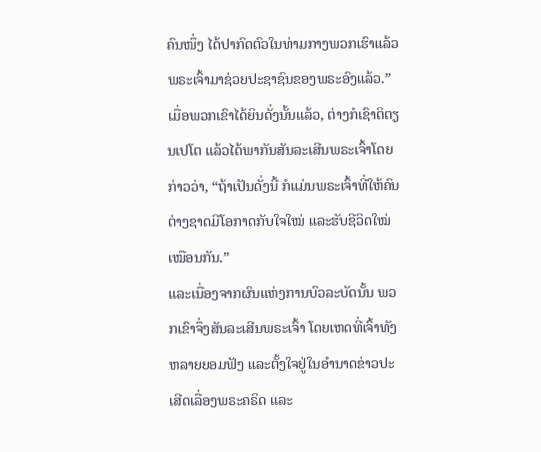ຄົນໜຶ່ງ ໄດ້ປາກົດຕົວໃນທ່າມກາງພວກເຮົາແລ້ວ ພຣະເຈົ້າມາຊ່ວຍປະຊາຊົນຂອງພຣະອົງແລ້ວ.”
ເມື່ອພວກເຂົາໄດ້ຍິນດັ່ງນັ້ນແລ້ວ, ຕ່າງກໍເຊົາຕິຕຽນເປໂຕ ແລ້ວໄດ້ພາກັນສັນລະເສີນພຣະເຈົ້າໂດຍກ່າວວ່າ, “ຖ້າເປັນດັ່ງນີ້ ກໍແມ່ນພຣະເຈົ້າທີ່ໃຫ້ຄົນຕ່າງຊາດມີໂອກາດກັບໃຈໃໝ່ ແລະຮັບຊີວິດໃໝ່ເໝືອນກັນ.”
ແລະເນື່ອງຈາກຜົນແຫ່ງການບົວລະບັດນັ້ນ ພວກເຂົາຈຶ່ງສັນລະເສີນພຣະເຈົ້າ ໂດຍເຫດທີ່ເຈົ້າທັງຫລາຍຍອມຟັງ ແລະຕັ້ງໃຈຢູ່ໃນອຳນາດຂ່າວປະເສີດເລື່ອງພຣະຄຣິດ ແລະ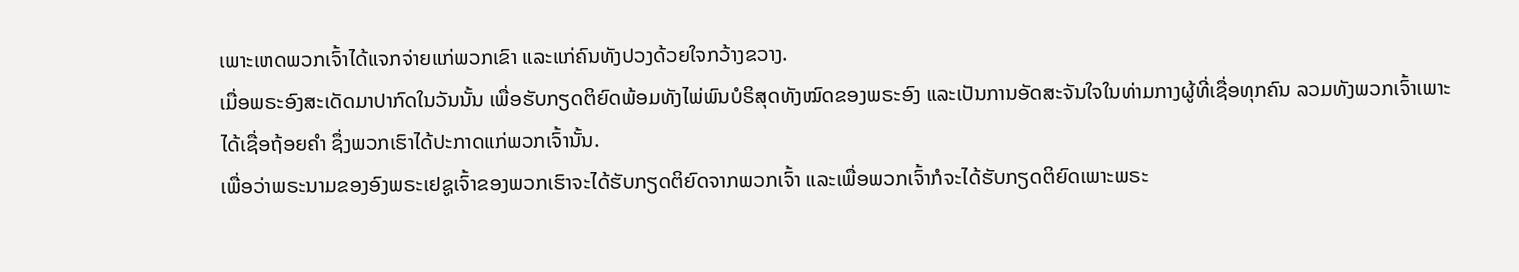ເພາະເຫດພວກເຈົ້າໄດ້ແຈກຈ່າຍແກ່ພວກເຂົາ ແລະແກ່ຄົນທັງປວງດ້ວຍໃຈກວ້າງຂວາງ.
ເມື່ອພຣະອົງສະເດັດມາປາກົດໃນວັນນັ້ນ ເພື່ອຮັບກຽດຕິຍົດພ້ອມທັງໄພ່ພົນບໍຣິສຸດທັງໝົດຂອງພຣະອົງ ແລະເປັນການອັດສະຈັນໃຈໃນທ່າມກາງຜູ້ທີ່ເຊື່ອທຸກຄົນ ລວມທັງພວກເຈົ້າເພາະໄດ້ເຊື່ອຖ້ອຍຄຳ ຊຶ່ງພວກເຮົາໄດ້ປະກາດແກ່ພວກເຈົ້ານັ້ນ.
ເພື່ອວ່າພຣະນາມຂອງອົງພຣະເຢຊູເຈົ້າຂອງພວກເຮົາຈະໄດ້ຮັບກຽດຕິຍົດຈາກພວກເຈົ້າ ແລະເພື່ອພວກເຈົ້າກໍຈະໄດ້ຮັບກຽດຕິຍົດເພາະພຣະ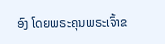ອົງ ໂດຍພຣະຄຸນພຣະເຈົ້າຂ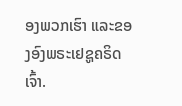ອງພວກເຮົາ ແລະຂອງອົງພຣະເຢຊູຄຣິດເຈົ້າ.